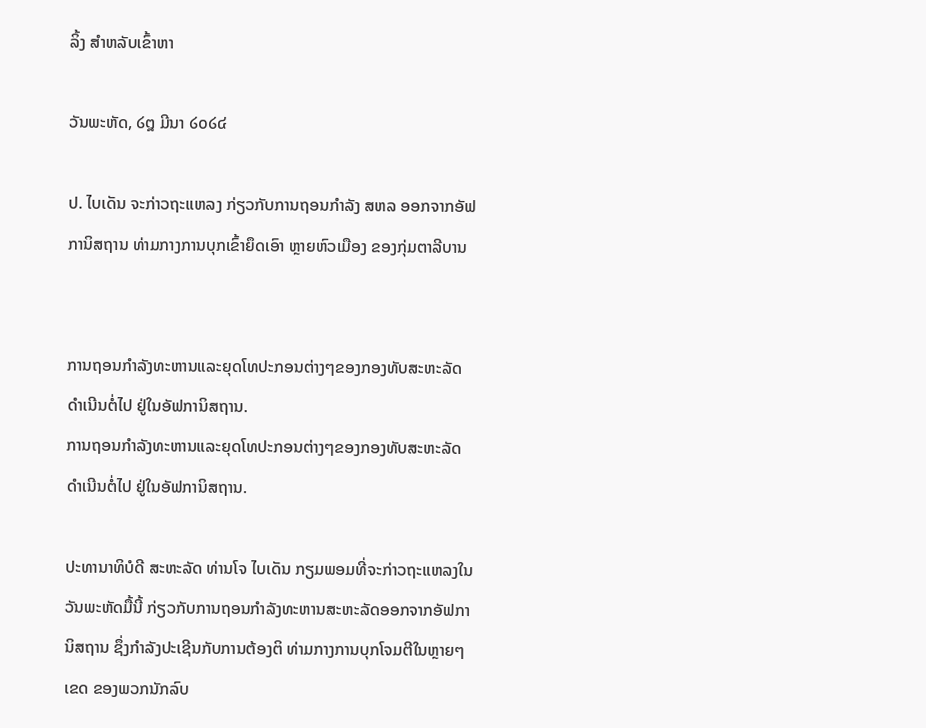ລິ້ງ ສຳຫລັບເຂົ້າຫາ

ວັນພະຫັດ, ໒໘ ມີນາ ໒໐໒໔

ປ. ໄບເດັນ ຈະກ່າວຖະແຫລງ ກ່ຽວກັບການຖອນກຳລັງ ສຫລ ອອກຈາກອັຟການິສຖານ ທ່າມກາງການບຸກເຂົ້າຍຶດເອົາ ຫຼາຍຫົວເມືອງ ຂອງກຸ່ມຕາລີບານ


ການຖອນກຳລັງທະຫານແລະຍຸດໂທປະກອນຕ່າງໆຂອງກອງທັບສະຫະລັດ ດຳເນີນຕໍ່ໄປ ຢູ່ໃນອັຟການິສຖານ.
ການຖອນກຳລັງທະຫານແລະຍຸດໂທປະກອນຕ່າງໆຂອງກອງທັບສະຫະລັດ ດຳເນີນຕໍ່ໄປ ຢູ່ໃນອັຟການິສຖານ.

ປະທານາທິບໍດີ ສະຫະລັດ ທ່ານໂຈ ໄບເດັນ ກຽມພອມທີ່ຈະກ່າວຖະແຫລງໃນວັນພະຫັດມື້ນີ້ ກ່ຽວກັບການຖອນກຳລັງທະຫານສະຫະລັດອອກຈາກອັຟການິສຖານ ຊຶ່ງກຳລັງປະເຊີນກັບການຕ້ອງຕິ ທ່າມກາງການບຸກໂຈມຕີໃນຫຼາຍໆເຂດ ຂອງພວກນັກລົບ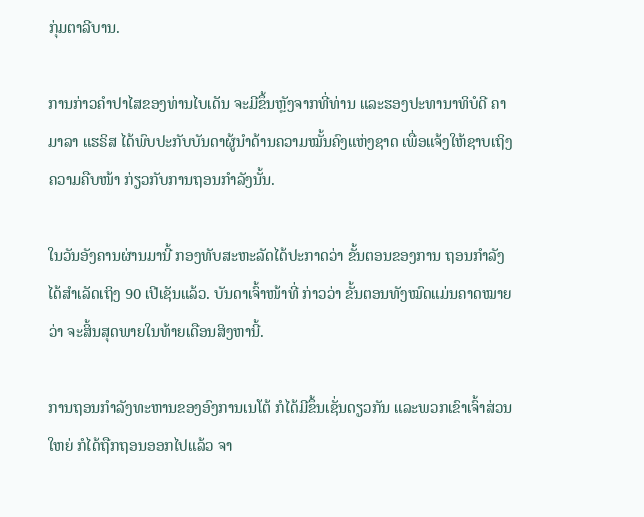ກຸ່ມຕາລີບານ.

ການກ່າວຄຳປາໄສຂອງທ່ານໄບເດັນ ຈະມີຂຶ້ນຫຼັງຈາກທີ່ທ່ານ ແລະຮອງປະທານາທິບໍດີ ຄາມາລາ ແຮຣິສ ໄດ້ພົບປະກັບບັນດາຜູ້ນຳດ້ານຄວາມໝັ້ນຄົງແຫ່ງຊາດ ເພື່ອແຈ້ງໃຫ້ຊາບເຖິງຄວາມຄືບໜ້າ ກ່ຽວກັບການຖອນກຳລັງນັ້ນ.

ໃນວັນອັງຄານຜ່ານມານີ້ ກອງທັບສະຫະລັດໄດ້ປະກາດວ່າ ຂັ້ນຕອນຂອງການ ຖອນກຳລັງ ໄດ້ສຳເລັດເຖິງ 90 ເປີເຊັນແລ້ວ. ບັນດາເຈົ້າໜ້າທີ່ ກ່າວວ່າ ຂັ້ນຕອນທັງໝົດແມ່ນຄາດໝາຍວ່າ ຈະສິ້ນສຸດພາຍໃນທ້າຍເດືອນສິງຫານີ້.

ການຖອນກຳລັງທະຫານຂອງອົງການເນໂຕ້ ກໍໄດ້ມີຂຶ້ນເຊັ່ນດຽວກັນ ແລະພວກເຂົາເຈົ້າສ່ວນໃຫຍ່ ກໍໄດ້ຖືກຖອນອອກໄປແລ້ວ ຈາ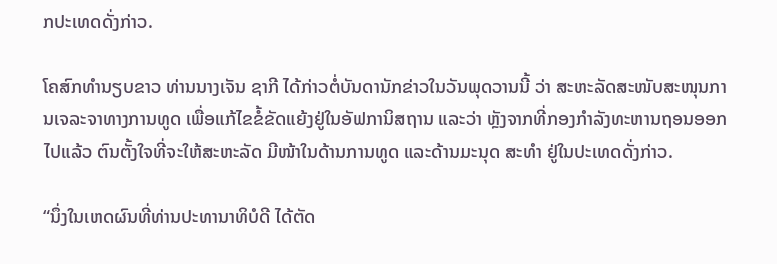ກປະເທດດັ່ງກ່າວ.

ໂຄສົກທຳນຽບຂາວ ທ່ານນາງເຈັນ ຊາກີ ໄດ້ກ່າວຕໍ່ບັນດານັກຂ່າວໃນວັນພຸດວານນີ້ ວ່າ ສະຫະລັດສະໜັບສະໜຸນການເຈລະຈາທາງການທູດ ເພື່ອແກ້ໄຂຂໍ້ຂັດແຍ້ງຢູ່ໃນອັຟການິສຖານ ແລະວ່າ ຫຼັງຈາກທີ່ກອງກຳລັງທະຫານຖອນອອກໄປແລ້ວ ຕົນຕັ້ງໃຈທີ່ຈະໃຫ້ສະຫະລັດ ມີໜ້າໃນດ້ານການທູດ ແລະດ້ານມະນຸດ ສະທຳ ຢູ່ໃນປະເທດດັ່ງກ່າວ.

“ນຶ່ງໃນເຫດຜົນທີ່ທ່ານປະທານາທິບໍດີ ໄດ້ຕັດ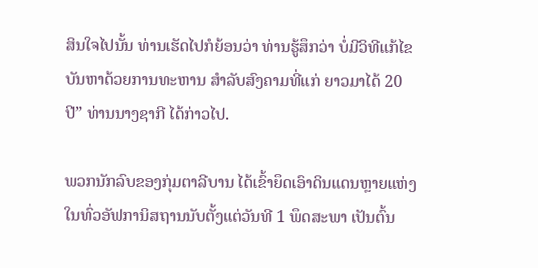ສິນໃຈໄປນັ້ນ ທ່ານເຮັດໄປກໍຍ້ອນວ່າ ທ່ານຮູ້ສຶກວ່າ ບໍ່ມີວິທີແກ້ໄຂບັນຫາດ້ວຍການທະຫານ ສຳລັບສົງຄາມທີ່ແກ່ ຍາວມາໄດ້ 20 ປີ” ທ່ານນາງຊາກີ ໄດ້ກ່າວໄປ.

ພວກນັກລົບຂອງກຸ່ມຕາລີບານ ໄດ້ເຂົ້າຍຶດເອົາດິນແດນຫຼາຍແຫ່ງໃນທົ່ວອັຟການິສຖານນັບຕັ້ງແຕ່ວັນທີ 1 ພຶດສະພາ ເປັນຕົ້ນ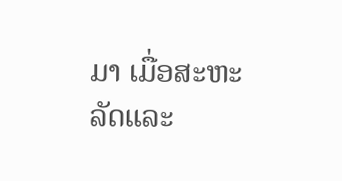ມາ ເມື່ອສະຫະລັດແລະ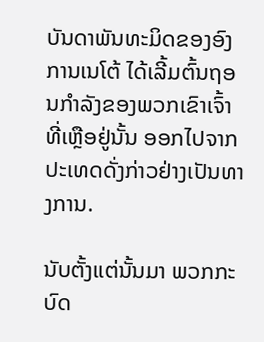ບັນດາພັນທະມິດຂອງອົງການເນໂຕ້ ໄດ້ເລີ້ມຕົ້ນຖອນກຳລັງຂອງພວກເຂົາເຈົ້າທີ່ເຫຼືອຢູ່ນັ້ນ ອອກໄປຈາກປະເທດດັ່ງກ່າວຢ່າງເປັນທາງການ.

ນັບຕັ້ງແຕ່ນັ້ນມາ ພວກກະບົດ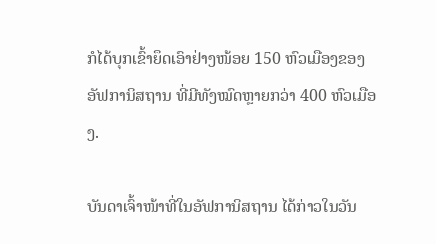ກໍໄດ້ບຸກເຂົ້າຍຶດເອົາຢ່າງໜ້ອຍ 150 ຫົວເມືອງຂອງອັຟການິສຖານ ທີ່ມີທັງໝົດຫຼາຍກວ່າ 400 ຫົວເມືອງ.

ບັນດາເຈົ້າໜ້າທີ່ໃນອັຟການິສຖານ ໄດ້ກ່າວໃນວັນ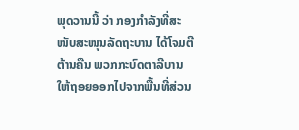ພຸດວານນີ້ ວ່າ ກອງກຳລັງທີ່ສະໜັບສະໜຸນລັດຖະບານ ໄດ້ໂຈມຕີຕ້ານຄືນ ພວກກະບົດຕາລີບານ ໃຫ້ຖອຍອອກໄປຈາກພື້ນທີ່ສ່ວນ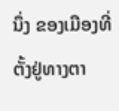ນຶ່ງ ຂອງເມືອງທີ່ຕັ້ງຢູ່ທາງຕາ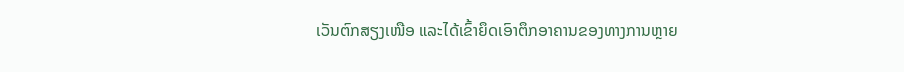ເວັນຕົກສຽງເໜືອ ແລະໄດ້ເຂົ້າຍຶດເອົາຕຶກອາຄານຂອງທາງການຫຼາຍ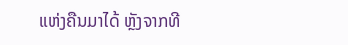ແຫ່ງຄືນມາໄດ້ ຫຼັງຈາກທີ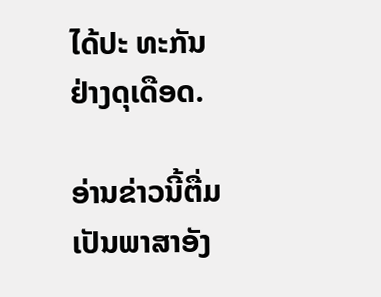ໄດ້ປະ ທະກັນຢ່າງດຸເດືອດ.

ອ່ານຂ່າວນີ້ຕື່ມ ເປັນພາສາອັງ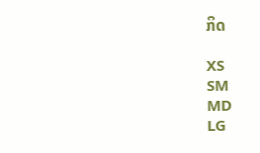ກິດ

XS
SM
MD
LG